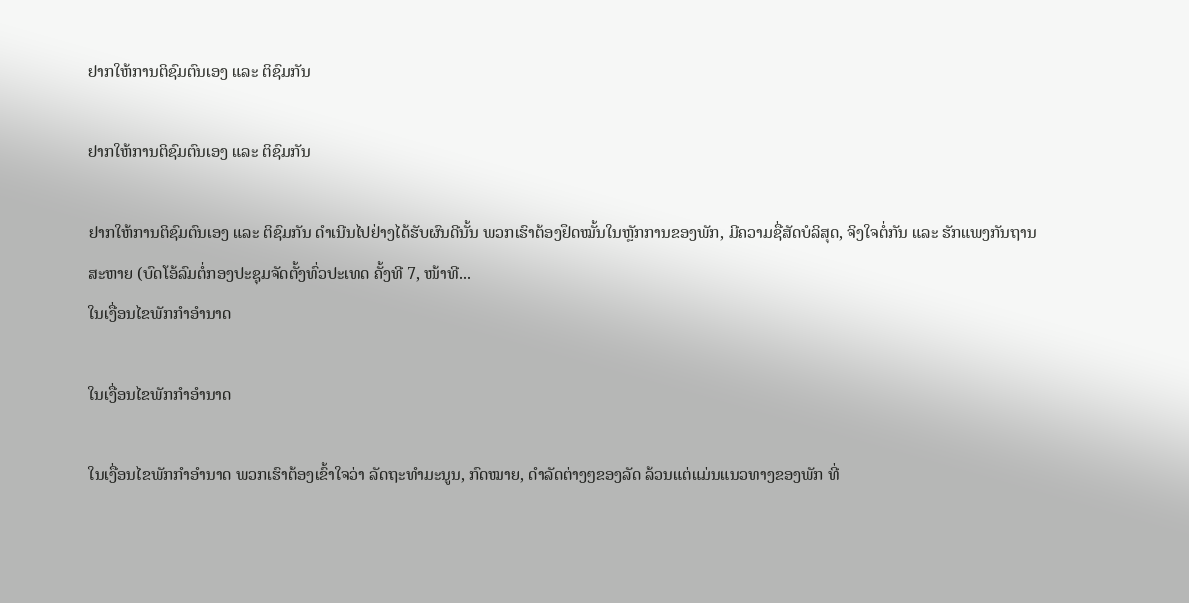ຢາກໃຫ້ການຕິຊົມຕົນເອງ ແລະ ຕິຊົມກັນ

ຢາກໃຫ້ການຕິຊົມຕົນເອງ ແລະ ຕິຊົມກັນ

ຢາກໃຫ້ການຕິຊົມຕົນເອງ ແລະ ຕິຊົມກັນ ດໍາເນີນໄປຢ່າງໄດ້ຮັບຜົນດີນັ້ນ ພວກເຮົາຕ້ອງຢຶດໝັ້ນໃນຫຼັກການຂອງພັກ, ມີຄວາມຊື່ສັດບໍລິສຸດ, ຈິງໃຈຕໍ່ກັນ ແລະ ຮັກແພງກັນຖານສະຫາຍ (ບົດໂອ້ລົມຕໍ່ກອງປະຊຸມຈັດຕັ້ງທົ່ວປະເທດ ຄັ້ງທີ 7, ໜ້າທີ...
ໃນເງື່ອນໄຂພັກກໍາອໍານາດ

ໃນເງື່ອນໄຂພັກກໍາອໍານາດ

ໃນເງື່ອນໄຂພັກກໍາອໍານາດ ພວກເຮົາຕ້ອງເຂົ້າໃຈວ່າ ລັດຖະທໍາມະນູນ, ກົດໝາຍ, ດໍາລັດຕ່າງໆຂອງລັດ ລ້ວນແຕ່ແມ່ນແນວທາງຂອງພັກ ທີ່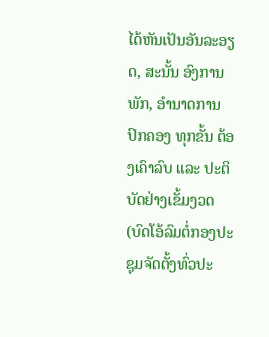ໄດ້ຫັນເປັນອັນລະອຽດ, ສະນັ້ນ ອົງການພັກ, ອໍານາດການປົກຄອງ ທຸກຂັ້ນ ຕ້ອງເຄົາລົບ ແລະ ປະຕິບັດຢ່າງເຂັ້ມງວດ (ບົດໂອ້ລົມຕໍ່ກອງປະຊຸມຈັດຕັ້ງທົ່ວປະ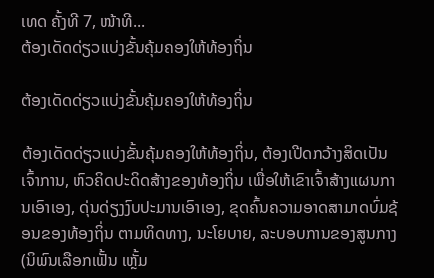ເທດ ຄັ້ງທີ 7, ໜ້າທີ...
ຕ້ອງເດັດດ່ຽວແບ່ງຂັ້ນຄຸ້ມຄອງໃຫ້ທ້ອງຖິ່ນ

ຕ້ອງເດັດດ່ຽວແບ່ງຂັ້ນຄຸ້ມຄອງໃຫ້ທ້ອງຖິ່ນ

ຕ້ອງເດັດດ່ຽວແບ່ງຂັ້ນຄຸ້ມຄອງໃຫ້ທ້ອງຖິ່ນ, ຕ້ອງເປີດກວ້າງສິດເປັນເຈົ້າການ, ຫົວຄິດປະດິດສ້າງຂອງທ້ອງຖິ່ນ ເພື່ອໃຫ້ເຂົາເຈົ້າສ້າງແຜນການເອົາເອງ, ດຸ່ນດ່ຽງງົບປະມານເອົາເອງ, ຂຸດຄົ້ນຄວາມອາດສາມາດບົ່ມຊ້ອນຂອງທ້ອງຖິ່ນ ຕາມທິດທາງ, ນະໂຍບາຍ, ລະບອບການຂອງສູນກາງ (ນິພົນເລືອກເຟັ້ນ ເຫຼັ້ມ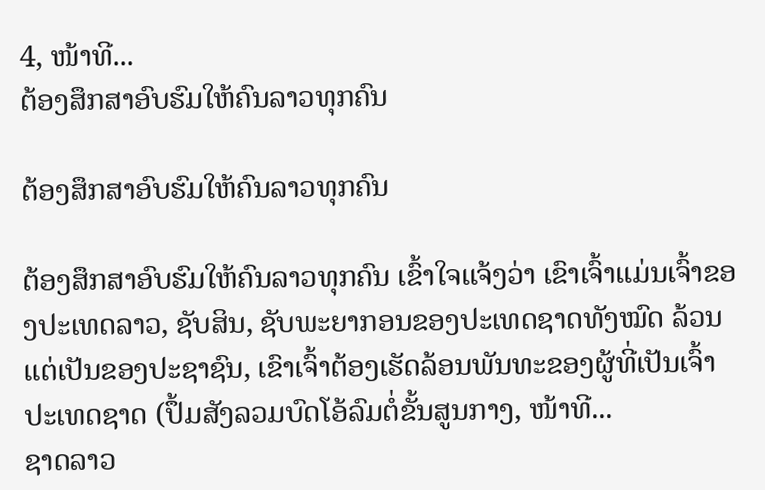4, ໜ້າທີ...
ຕ້ອງສຶກສາອົບຮົມໃຫ້ຄົນລາວທຸກຄົນ

ຕ້ອງສຶກສາອົບຮົມໃຫ້ຄົນລາວທຸກຄົນ

ຕ້ອງສຶກສາອົບຮົມໃຫ້ຄົນລາວທຸກຄົນ ເຂົ້າໃຈແຈ້ງວ່າ ເຂົາເຈົ້າແມ່ນເຈົ້າຂອງປະເທດລາວ, ຊັບສິນ, ຊັບພະຍາກອນຂອງປະເທດຊາດທັງໝົດ ລ້ວນແຕ່ເປັນຂອງປະຊາຊົນ, ເຂົາເຈົ້າຕ້ອງເຮັດລ້ອນພັນທະຂອງຜູ້ທີ່ເປັນເຈົ້າປະເທດຊາດ (ປຶ້ມສັງລວມບົດໂອ້ລົມຕໍ່ຂັ້ນສູນກາງ, ໜ້າທີ...
ຊາດລາວ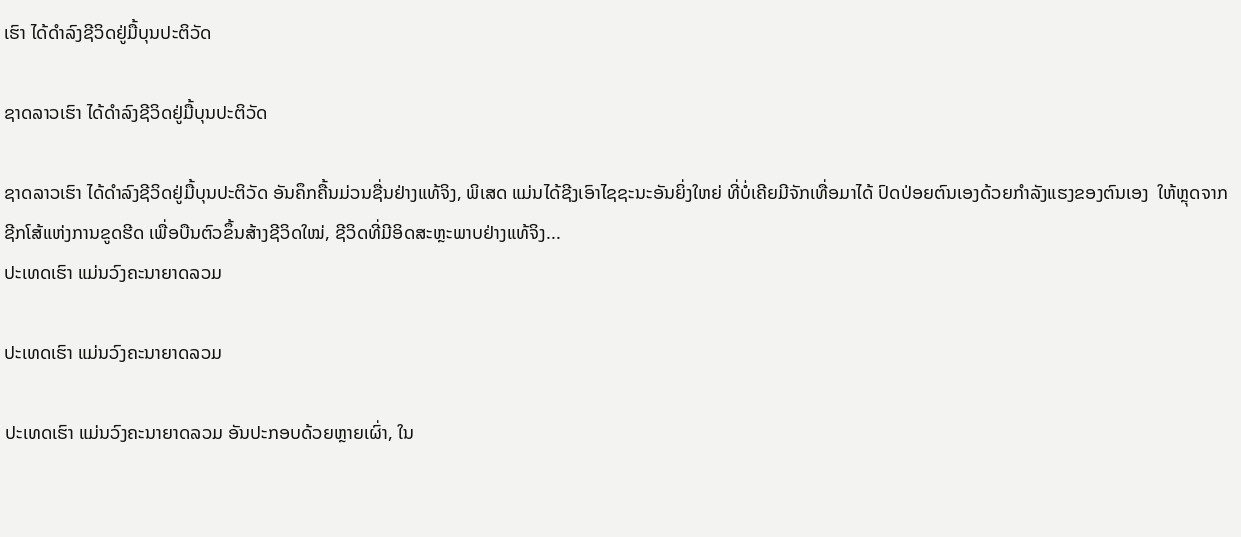ເຮົາ ໄດ້ດໍາລົງຊີວິດຢູ່ມື້ບຸນປະຕິວັດ

ຊາດລາວເຮົາ ໄດ້ດໍາລົງຊີວິດຢູ່ມື້ບຸນປະຕິວັດ

ຊາດລາວເຮົາ ໄດ້ດໍາລົງຊີວິດຢູ່ມື້ບຸນປະຕິວັດ ອັນຄຶກຄື້ນມ່ວນຊື່ນຢ່າງແທ້ຈິງ, ພິເສດ ແມ່ນໄດ້ຊີງເອົາໄຊຊະນະອັນຍິ່ງໃຫຍ່ ທີ່ບໍ່ເຄີຍມີຈັກເທື່ອມາໄດ້ ປົດປ່ອຍຕົນເອງດ້ວຍກໍາລັງແຮງຂອງຕົນເອງ  ໃຫ້ຫຼຸດຈາກຊີກໂສ້ແຫ່ງການຂູດຮີດ ເພື່ອບືນຕົວຂຶ້ນສ້າງຊີວິດໃໝ່, ຊີວິດທີ່ມີອິດສະຫຼະພາບຢ່າງແທ້ຈິງ...
ປະເທດເຮົາ ແມ່ນວົງຄະນາຍາດລວມ

ປະເທດເຮົາ ແມ່ນວົງຄະນາຍາດລວມ

ປະເທດເຮົາ ແມ່ນວົງຄະນາຍາດລວມ ອັນປະກອບດ້ວຍຫຼາຍເຜົ່າ, ໃນ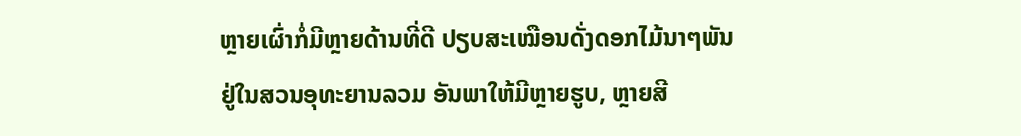ຫຼາຍເຜົ່າກໍ່ມີຫຼາຍດ້ານທີ່ດີ ປຽບສະເໝືອນດັ່ງດອກໄມ້ນາໆພັນ ຢູ່ໃນສວນອຸທະຍານລວມ ອັນພາໃຫ້ມີຫຼາຍຮູບ, ຫຼາຍສີ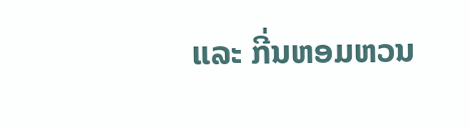ແລະ ກີ່ນຫອມຫວນ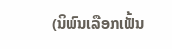(ນິພົນເລືອກເຟັ້ນ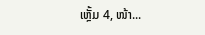ເຫຼັ້ມ 4, ໜ້າ...